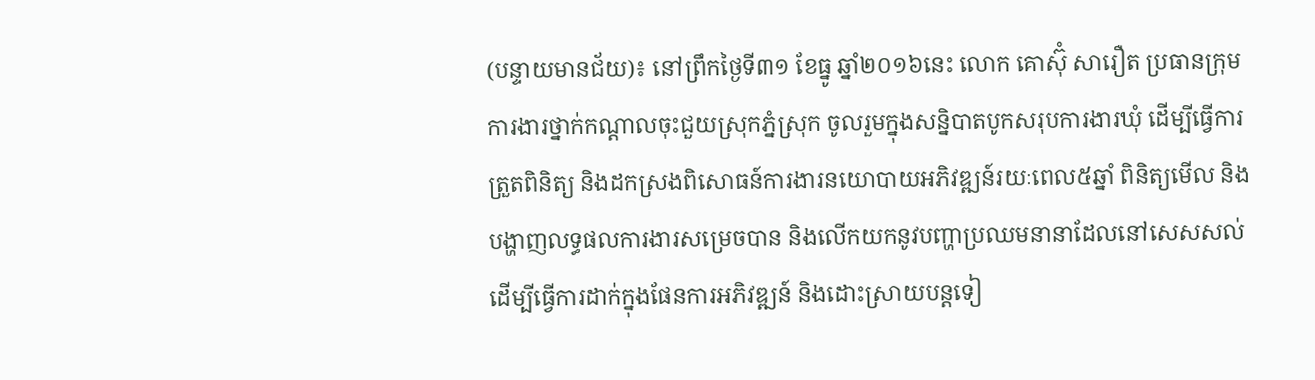(បន្ទាយមានជ័យ)៖ នៅព្រឹកថ្ងៃទី៣១ ខែធ្នូ ឆ្នាំ២០១៦នេះ លោក គោស៊ុំ សារឿត ប្រធានក្រុមការងារថ្នាក់កណ្តាលចុះជួយស្រុកភ្នំស្រុក ចូលរួមក្នុងសន្និបាតបូកសរុបការងារឃុំ ដើម្បីធ្វើការត្រួតពិនិត្យ និងដកស្រងពិសោធន៍ការងារនយោបាយអភិវឌ្ឍន៍រយៈពេល៥ឆ្នាំ ពិនិត្យមើល និងបង្ហាញលទ្ធផលការងារសម្រេចបាន និងលើកយកនូវបញ្ហាប្រឈមនានាដែលនៅសេសសល់ ដើម្បីធ្វើការដាក់ក្នុងផែនការអភិវឌ្ឍន៍ និងដោះស្រាយបន្តទៀ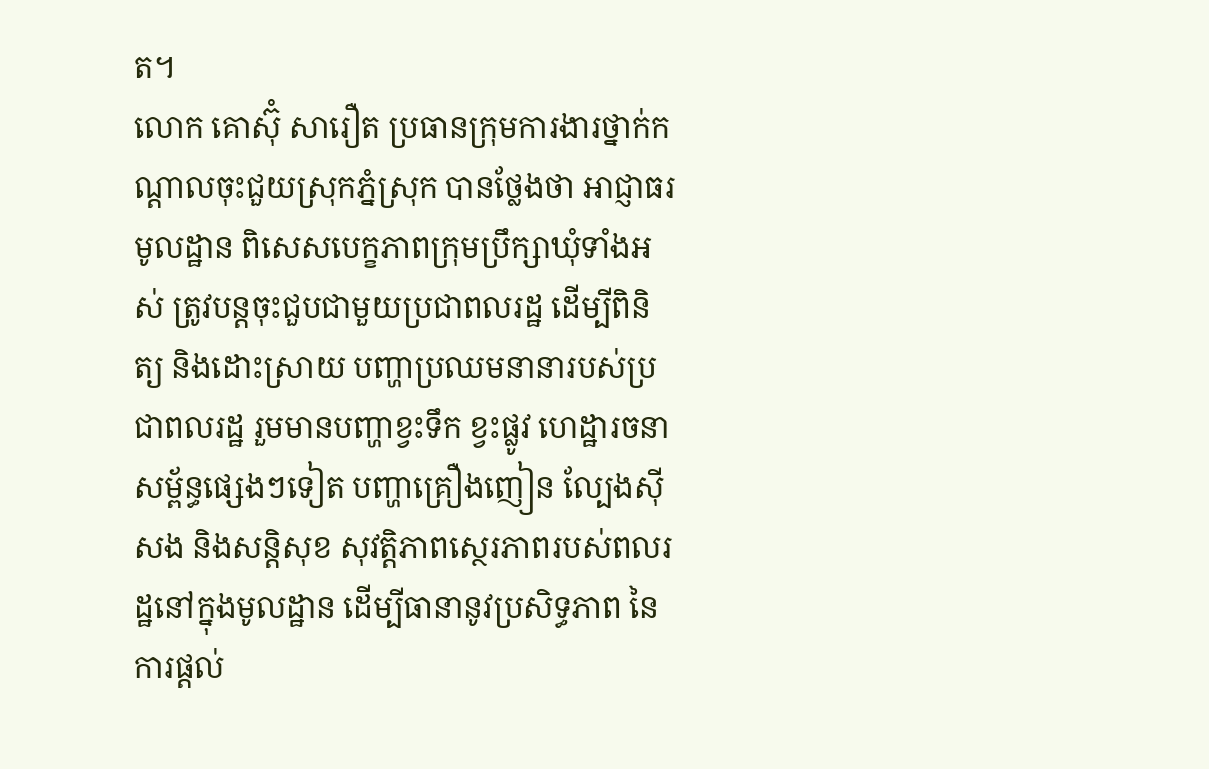ត។
លោក គោស៊ុំ សារឿត ប្រធានក្រុមការងារថ្នាក់កណ្តាលចុះជួយស្រុកភ្នំស្រុក បានថ្លែងថា អាជ្ញាធរមូលដ្ឋាន ពិសេសបេក្ខភាពក្រុមប្រឹក្សាឃុំទាំងអស់ ត្រូវបន្តចុះជួបជាមួយប្រជាពលរដ្ឋ ដើម្បីពិនិត្យ និងដោះស្រាយ បញ្ហាប្រឈមនានារបស់ប្រជាពលរដ្ឋ រួមមានបញ្ហាខ្វះទឹក ខ្វះផ្លូវ ហេដ្ឋារចនាសម្ព័ន្ធផ្សេងៗទៀត បញ្ហាគ្រឿងញៀន ល្បែងស៊ីសង និងសន្តិសុខ សុវត្តិភាពស្ថេរភាពរបស់ពលរដ្ឋនៅក្នុងមូលដ្ឋាន ដើម្បីធានានូវប្រសិទ្ធភាព នៃការផ្តល់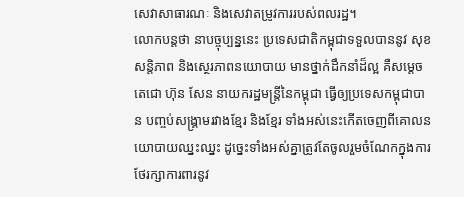សេវាសាធារណៈ និងសេវាតម្រូវការរបស់ពលរដ្ឋ។
លោកបន្តថា នាបច្ចុប្បន្ននេះ ប្រទេសជាតិកម្ពុជាទទួលបាននូវ សុខ សន្តិភាព និងស្ថេរភាពនយោបាយ មានថ្នាក់ដឹកនាំដ៏ល្អ គឺសម្តេចតេជោ ហ៊ុន សែន នាយករដ្ឋមន្ត្រីនៃកម្ពុជា ធ្វើឲ្យប្រទេសកម្ពុជាបាន បញ្ចប់សង្រ្គាមរវាងខ្មែរ និងខ្មែរ ទាំងអស់នេះកើតចេញពីគោលនយោបាយឈ្នះឈ្នះ ដូច្នេះទាំងអស់គ្នាត្រូវតែចូលរួមចំណែកក្នុងការថែរក្សាការពារនូវ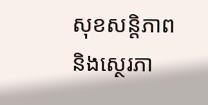សុខសន្តិភាព និងស្ថេរភា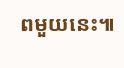ពមួយនេះ៕